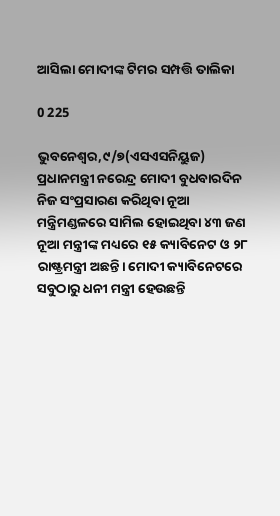ଆସିଲା ମୋଦୀଙ୍କ ଟିମର ସମ୍ପତ୍ତି ତାଲିକା

0 225

ଭୁବନେଶ୍ବର,୯/୭(ଏସଏସନିୟୁଜ) ପ୍ରଧାନମନ୍ତ୍ରୀ ନରେନ୍ଦ୍ର ମୋଦୀ ବୁଧବାରଦିନ ନିଜ ସଂପ୍ରସାରଣ କରିଥିବା ନୂଆ ମନ୍ତ୍ରିମଣ୍ଡଳରେ ସାମିଲ ହୋଇଥିବା ୪୩ ଜଣ ନୂଆ ମନ୍ତ୍ରୀଙ୍କ ମଧ୍ୟରେ ୧୫ କ୍ୟାବିନେଟ ଓ ୨୮ ରାଷ୍ଟ୍ରମନ୍ତ୍ରୀ ଅଛନ୍ତି। ମୋଦୀ କ୍ୟାବିନେଟରେ ସବୁଠାରୁ ଧନୀ ମନ୍ତ୍ରୀ ହେଉଛନ୍ତି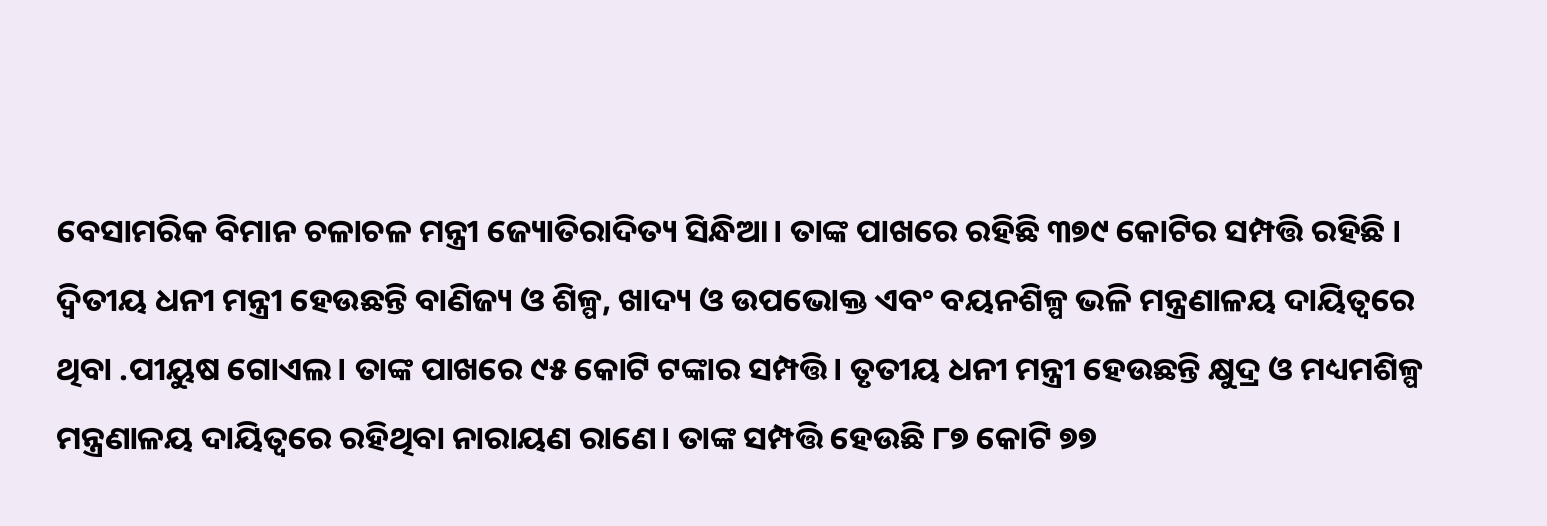ବେସାମରିକ ବିମାନ ଚଳାଚଳ ମନ୍ତ୍ରୀ ଜ୍ୟୋତିରାଦିତ୍ୟ ସିନ୍ଧିଆ। ତାଙ୍କ ପାଖରେ ରହିଛି ୩୭୯ କୋଟିର ସମ୍ପତ୍ତି ରହିଛି । ଦ୍ୱିତୀୟ ଧନୀ ମନ୍ତ୍ରୀ ହେଉଛନ୍ତି ବାଣିଜ୍ୟ ଓ ଶିଳ୍ପ, ଖାଦ୍ୟ ଓ ଉପଭୋକ୍ତ ଏବଂ ବୟନଶିଳ୍ପ ଭଳି ମନ୍ତ୍ରଣାଳୟ ଦାୟିତ୍ୱରେ ଥିବା .ପୀୟୁଷ ଗୋଏଲ। ତାଙ୍କ ପାଖରେ ୯୫ କୋଟି ଟଙ୍କାର ସମ୍ପତ୍ତି। ତୃତୀୟ ଧନୀ ମନ୍ତ୍ରୀ ହେଉଛନ୍ତି କ୍ଷୁଦ୍ର ଓ ମଧ୍ୟମଶିଳ୍ପ ମନ୍ତ୍ରଣାଳୟ ଦାୟିତ୍ୱରେ ରହିଥିବା ନାରାୟଣ ରାଣେ। ତାଙ୍କ ସମ୍ପତ୍ତି ହେଉଛି ୮୭ କୋଟି ୭୭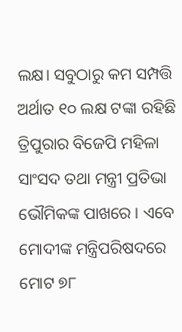ଲକ୍ଷ। ସବୁଠାରୁ କମ ସମ୍ପତ୍ତି ଅର୍ଥାତ ୧୦ ଲକ୍ଷ ଟଙ୍କା ରହିଛି ତ୍ରିପୁରାର ବିଜେପି ମହିଳା ସାଂସଦ ତଥା ମନ୍ତ୍ରୀ ପ୍ରତିଭା ଭୌମିକଙ୍କ ପାଖରେ । ଏବେ ମୋଦୀଙ୍କ ମନ୍ତ୍ରିପରିଷଦରେ ମୋଟ ୭୮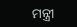ମନ୍ତ୍ରୀ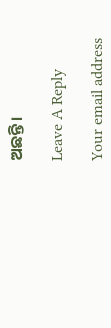ଅଛନ୍ତି।

Leave A Reply

Your email address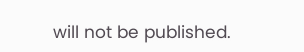will not be published.